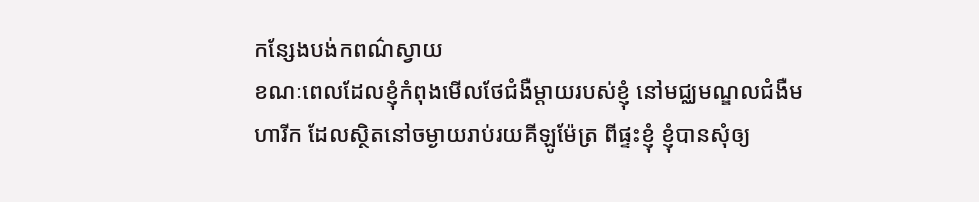កន្សែងបង់កពណ៌ស្វាយ
ខណៈពេលដែលខ្ញុំកំពុងមើលថែជំងឺម្តាយរបស់ខ្ញុំ នៅមជ្ឈមណ្ឌលជំងឺមហារីក ដែលស្ថិតនៅចម្ងាយរាប់រយគីឡូម៉ែត្រ ពីផ្ទះខ្ញុំ ខ្ញុំបានសុំឲ្យ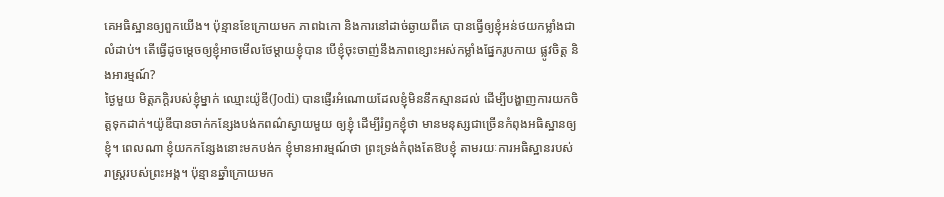គេអធិស្ឋានឲ្យពួកយើង។ ប៉ុន្មានខែក្រោយមក ភាពឯកោ និងការនៅដាច់ឆ្ងាយពីគេ បានធ្វើឲ្យខ្ញុំអន់ថយកម្លាំងជាលំដាប់។ តើធ្វើដូចម្តេចឲ្យខ្ញុំអាចមើលថែម្តាយខ្ញុំបាន បើខ្ញុំចុះចាញ់នឹងភាពខ្សោះអស់កម្លាំងផ្នែករូបកាយ ផ្លូវចិត្ត និងអារម្មណ៍?
ថ្ងៃមួយ មិត្តភក្តិរបស់ខ្ញុំម្នាក់ ឈ្មោះយ៉ូឌី(Jodi) បានផ្ញើរអំណោយដែលខ្ញុំមិននឹកស្មានដល់ ដើម្បីបង្ហាញការយកចិត្តទុកដាក់។យ៉ូឌីបានចាក់កន្សែងបង់កពណ៌ស្វាយមួយ ឲ្យខ្ញុំ ដើម្បីរំឭកខ្ញុំថា មានមនុស្សជាច្រើនកំពុងអធិស្ឋានឲ្យខ្ញុំ។ ពេលណា ខ្ញុំយកកន្សែងនោះមកបង់ក ខ្ញុំមានអារម្មណ៍ថា ព្រះទ្រង់កំពុងតែឱបខ្ញុំ តាមរយៈការអធិស្ឋានរបស់រាស្រ្តរបស់ព្រះអង្គ។ ប៉ុន្មានឆ្នាំក្រោយមក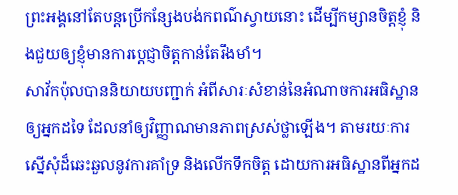ព្រះអង្គនៅតែបន្តប្រើកន្សែងបង់កពណ៌ស្វាយនោះ ដើម្បីកម្សានចិត្តខ្ញុំ និងជួយឲ្យខ្ញុំមានការប្តេជ្ញាចិត្តកាន់តែរឹងមាំ។
សាវ័កប៉ុលបាននិយាយបញ្ជាក់ អំពីសារៈសំខាន់នៃអំណាចការអធិស្ឋានឲ្យអ្នកដទៃ ដែលនាំឲ្យវិញ្ញាណមានភាពស្រស់ថ្លាឡើង។ តាមរយៈការស្នើសុំដ៏ឆេះឆួលនូវការគាំទ្រ និងលើកទឹកចិត្ត ដោយការអធិស្ឋានពីអ្នកដ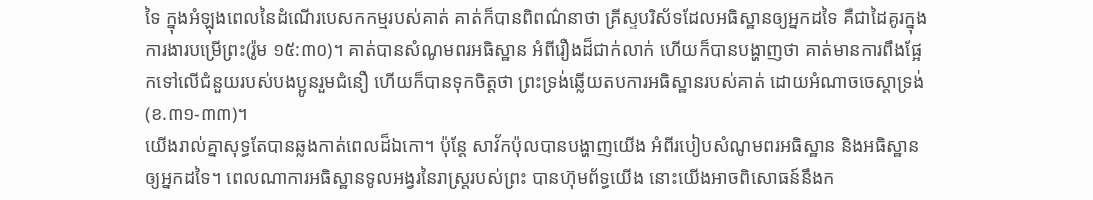ទៃ ក្នុងអំឡុងពេលនៃដំណើរបេសកកម្មរបស់គាត់ គាត់ក៏បានពិពណ៌នាថា គ្រីស្ទបរិស័ទដែលអធិស្ឋានឲ្យអ្នកដទៃ គឺជាដៃគូរក្នុងការងារបម្រើព្រះ(រ៉ូម ១៥:៣០)។ គាត់បានសំណូមពរអធិស្ឋាន អំពីរឿងដ៏ជាក់លាក់ ហើយក៏បានបង្ហាញថា គាត់មានការពឹងផ្អែកទៅលើជំនួយរបស់បងប្អូនរួមជំនឿ ហើយក៏បានទុកចិត្តថា ព្រះទ្រង់ឆ្លើយតបការអធិស្ឋានរបស់គាត់ ដោយអំណាចចេស្តាទ្រង់(ខ.៣១-៣៣)។
យើងរាល់គ្នាសុទ្ធតែបានឆ្លងកាត់ពេលដ៏ឯកោ។ ប៉ុន្តែ សាវ័កប៉ុលបានបង្ហាញយើង អំពីរបៀបសំណូមពរអធិស្ឋាន និងអធិស្ឋានឲ្យអ្នកដទៃ។ ពេលណាការអធិស្ឋានទូលអង្វរនៃរាស្រ្តរបស់ព្រះ បានហ៊ុមព័ទ្ធយើង នោះយើងអាចពិសោធន៍នឹងក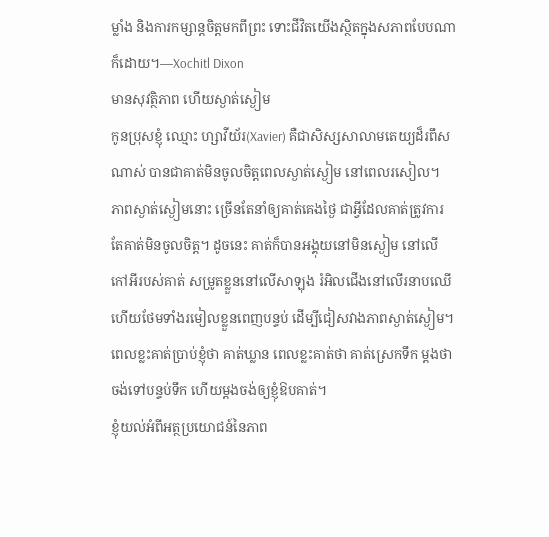ម្លាំង និងការកម្សាន្តចិត្តមកពីព្រះ ទោះជីវិតយើងស្ថិតក្នុងសភាពបែបណាក៏ដោយ។—Xochitl Dixon
មានសុវត្ថិភាព ហើយស្ងាត់ស្ងៀម
កូនប្រុសខ្ញុំ ឈ្មោះ ហ្សាវីយ័រ(Xavier) គឺជាសិស្សសាលាមតេយ្យដ៏រពឹសណាស់ បានជាគាត់មិនចូលចិត្តពេលស្ងាត់ស្ងៀម នៅពេលរសៀល។ ភាពស្ងាត់ស្ងៀមនោះ ច្រើនតែនាំឲ្យគាត់គេងថ្ងៃ ជាអ្វីដែលគាត់ត្រូវការ តែគាត់មិនចូលចិត្ត។ ដូចនេះ គាត់ក៏បានអង្គុយនៅមិនស្ងៀម នៅលើកៅអីរបស់គាត់ សម្រូតខ្លួននៅលើសាឡុង រំអិលជើងនៅលើរនាបឈើ ហើយថែមទាំងរមៀលខ្លួនពេញបន្ទប់ ដើម្បីជៀសវាងភាពស្ងាត់ស្ងៀម។ ពេលខ្លះគាត់ប្រាប់ខ្ញុំថា គាត់ឃ្លាន ពេលខ្លះគាត់ថា គាត់ស្រេកទឹក ម្តងថាចង់ទៅបន្ទប់ទឹក ហើយម្តងចង់ឲ្យខ្ញុំឱបគាត់។
ខ្ញុំយល់អំពីអត្ថប្រយោជន៍នៃភាព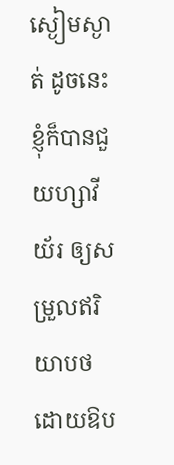ស្ងៀមស្ងាត់ ដូចនេះ ខ្ញុំក៏បានជួយហ្សាវីយ័រ ឲ្យសម្រួលឥរិយាបថ ដោយឱប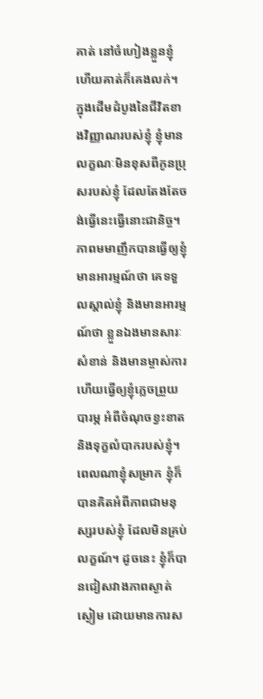គាត់ នៅចំហៀងខ្លួនខ្ញុំ ហើយគាត់ក៏គេងលក់។
ក្នុងដើមដំបូងនៃជីវិតខាងវិញ្ញាណរបស់ខ្ញុំ ខ្ញុំមានលក្ខណៈមិនខុសពីកូនប្រុសរបស់ខ្ញុំ ដែលតែងតែចង់ធ្វើនេះធ្វើនោះជានិច្ច។ ភាពមមាញឹកបានធ្វើឲ្យខ្ញុំមានអារម្មណ៍ថា គេទទួលស្គាល់ខ្ញុំ និងមានអារម្មណ៍ថា ខ្លួនឯងមានសារៈសំខាន់ និងមានម្ចាស់ការ ហើយធ្វើឲ្យខ្ញុំភ្លេចព្រួយបារម្ភ អំពីចំណុចខ្វះខាត និងទុក្ខលំបាករបស់ខ្ញុំ។ ពេលណាខ្ញុំសម្រាក ខ្ញុំក៏បានគិតអំពីភាពជាមនុស្សរបស់ខ្ញុំ ដែលមិនគ្រប់លក្ខណ៍។ ដូចនេះ ខ្ញុំក៏បានជៀសវាងភាពស្ងាត់ស្ងៀម ដោយមានការស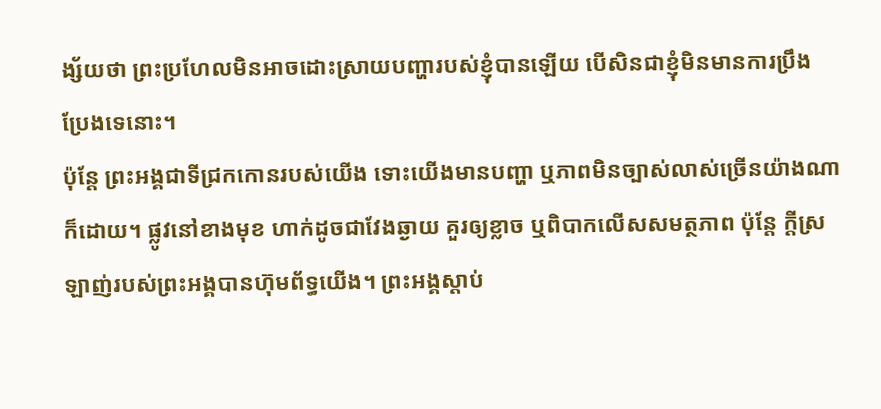ង្ស័យថា ព្រះប្រហែលមិនអាចដោះស្រាយបញ្ហារបស់ខ្ញុំបានឡើយ បើសិនជាខ្ញុំមិនមានការប្រឹងប្រែងទេនោះ។
ប៉ុន្តែ ព្រះអង្គជាទីជ្រកកោនរបស់យើង ទោះយើងមានបញ្ហា ឬភាពមិនច្បាស់លាស់ច្រើនយ៉ាងណាក៏ដោយ។ ផ្លូវនៅខាងមុខ ហាក់ដូចជាវែងឆ្ងាយ គួរឲ្យខ្លាច ឬពិបាកលើសសមត្ថភាព ប៉ុន្តែ ក្តីស្រឡាញ់របស់ព្រះអង្គបានហ៊ុមព័ទ្ធយើង។ ព្រះអង្គស្តាប់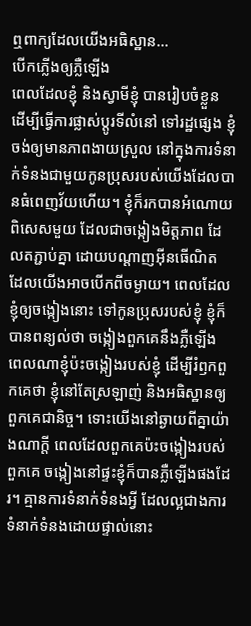ឮពាក្យដែលយើងអធិស្ឋាន…
បើកភ្លើងឲ្យភ្លឺឡើង
ពេលដែលខ្ញុំ និងស្វាមីខ្ញុំ បានរៀបចំខ្លួន ដើម្បីធ្វើការផ្លាស់ប្តូរទីលំនៅ ទៅរដ្ឋផ្សេង ខ្ញុំចង់ឲ្យមានភាពងាយស្រួល នៅក្នុងការទំនាក់ទំនងជាមួយកូនប្រុសរបស់យើងដែលបានធំពេញវ័យហើយ។ ខ្ញុំក៏រកបានអំណោយពិសេសមួយ ដែលជាចង្កៀងមិត្តភាព ដែលតភ្ជាប់គ្នា ដោយបណ្តាញអ៊ីនធើណិត ដែលយើងអាចបើកពីចម្ងាយ។ ពេលដែលខ្ញុំឲ្យចង្កៀងនោះ ទៅកូនប្រុសរបស់ខ្ញុំ ខ្ញុំក៏បានពន្យល់ថា ចង្កៀងពួកគេនឹងភ្លឺឡើង ពេលណាខ្ញុំប៉ះចង្កៀងរបស់ខ្ញុំ ដើម្បីរំឭកពួកគេថា ខ្ញុំនៅតែស្រឡាញ់ និងអធិស្ឋានឲ្យពួកគេជានិច្ច។ ទោះយើងនៅឆ្ងាយពីគ្នាយ៉ាងណាក្តី ពេលដែលពួកគេប៉ះចង្កៀងរបស់ពួកគេ ចង្កៀងនៅផ្ទះខ្ញុំក៏បានភ្លឺឡើងផងដែរ។ គ្មានការទំនាក់ទំនងអ្វី ដែលល្អជាងការទំនាក់ទំនងដោយផ្ទាល់នោះ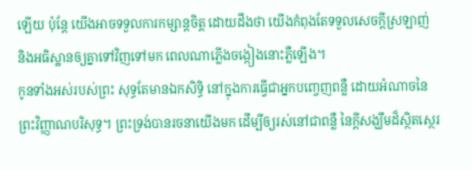ឡើយ ប៉ុន្តែ យើងអាចទទួលការកម្សាន្តចិត្ត ដោយដឹងថា យើងកំពុងតែទទួលសេចក្តីស្រឡាញ់ និងអធិស្ឋានឲ្យគ្នាទៅវិញទៅមក ពេលណាភ្លើងចង្កៀងនោះភ្លឺឡើង។
កូនទាំងអស់របស់ព្រះ សុទ្ធតែមានឯកសិទ្ធិ នៅក្នុងការធ្វើជាអ្នកបញ្ចេញពន្លឺ ដោយអំណាចនៃព្រះវិញ្ញាណបរិសុទ្ធ។ ព្រះទ្រង់បានរចនាយើងមក ដើម្បីឲ្យរស់នៅជាពន្លឺ នៃក្តីសង្ឃឹមដ៏ស្ថិតស្ថេរ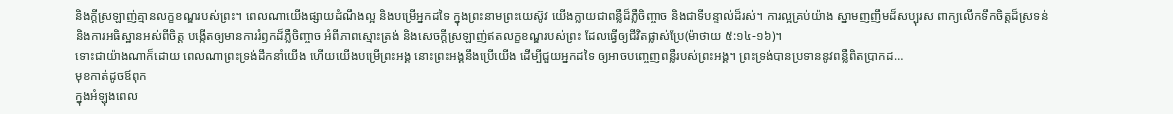និងក្តីស្រឡាញ់គ្មានលក្ខខណ្ឌរបស់ព្រះ។ ពេលណាយើងផ្សាយដំណឹងល្អ និងបម្រើអ្នកដទៃ ក្នុងព្រះនាមព្រះយេស៊ូវ យើងក្លាយជាពន្លឺដ៏ភ្លឺចិញ្ចាច និងជាទីបន្ទាល់ដ៏រស់។ ការល្អគ្រប់យ៉ាង ស្នាមញញឹមដ៏សប្បុរស ពាក្យលើកទឹកចិត្តដ៏ស្រទន់ និងការអធិស្ឋានអស់ពីចិត្ត បង្កើតឲ្យមានការរំឭកដ៏ភ្លឺចិញ្ចាច អំពីភាពស្មោះត្រង់ និងសេចក្តីស្រឡាញ់ឥតលក្ខខណ្ឌរបស់ព្រះ ដែលធ្វើឲ្យជីវិតផ្លាស់ប្រែ(ម៉ាថាយ ៥:១៤-១៦)។
ទោះជាយ៉ាងណាក៏ដោយ ពេលណាព្រះទ្រង់ដឹកនាំយើង ហើយយើងបម្រើព្រះអង្គ នោះព្រះអង្គនឹងប្រើយើង ដើម្បីជួយអ្នកដទៃ ឲ្យអាចបញ្ចេញពន្លឺរបស់ព្រះអង្គ។ ព្រះទ្រង់បានប្រទាននូវពន្លឺពិតប្រាកដ…
មុខកាត់ដូចឪពុក
ក្នុងអំឡុងពេល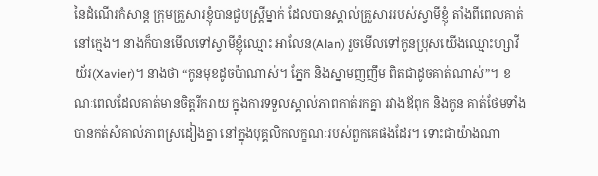នៃដំណើរកំសាន្ត ក្រុមគ្រួសារខ្ញុំបានជួបស្ត្រីម្នាក់ ដែលបានស្គាល់គ្រួសាររបស់ស្វាមីខ្ញុំ តាំងពីពេលគាត់នៅក្មេង។ នាងក៏បានមើលទៅស្វាមីខ្ញុំឈ្មោះ អាលែន(Alan) រួចមើលទៅកូនប្រុសយើងឈ្មោះហ្សាវីយ័រ(Xavier)។ នាងថា “កូនមុខដូចប៉ាណាស់។ ភ្នែក និងស្នាមញញឹម ពិតជាដូចគាត់ណាស់”។ ខណៈពេលដែលគាត់មានចិត្តរីករាយ ក្នុងការទទួលស្គាល់ភាពកាត់រកគ្នា រវាងឪពុក និងកូន គាត់ថែមទាំងបានកត់សំគាល់ភាពស្រដៀងគ្នា នៅក្នុងបុគ្គលិកលក្ខណៈរបស់ពួកគេផងដែរ។ ទោះជាយ៉ាងណា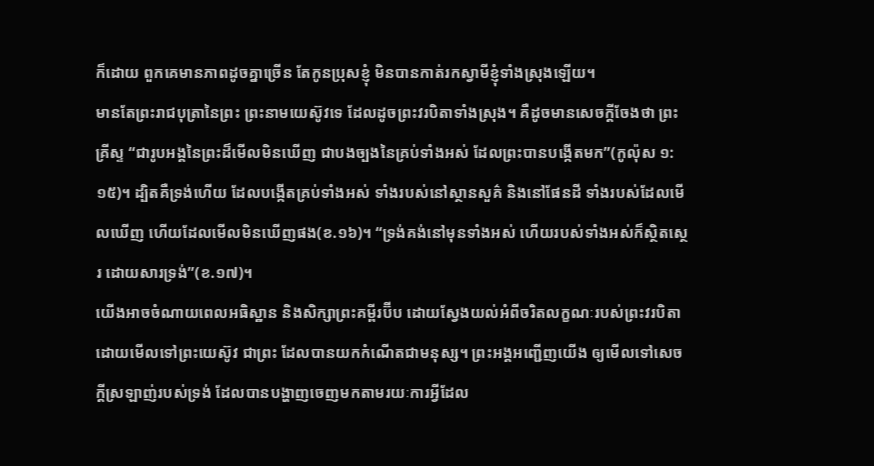ក៏ដោយ ពួកគេមានភាពដូចគ្នាច្រើន តែកូនប្រុសខ្ញុំ មិនបានកាត់រកស្វាមីខ្ញុំទាំងស្រុងឡើយ។
មានតែព្រះរាជបុត្រានៃព្រះ ព្រះនាមយេស៊ូវទេ ដែលដូចព្រះវរបិតាទាំងស្រុង។ គឺដូចមានសេចក្តីចែងថា ព្រះគ្រីស្ទ “ជារូបអង្គនៃព្រះដ៏មើលមិនឃើញ ជាបងច្បងនៃគ្រប់ទាំងអស់ ដែលព្រះបានបង្កើតមក”(កូល៉ុស ១:១៥)។ ដ្បិតគឺទ្រង់ហើយ ដែលបង្កើតគ្រប់ទាំងអស់ ទាំងរបស់នៅស្ថានសួគ៌ និងនៅផែនដី ទាំងរបស់ដែលមើលឃើញ ហើយដែលមើលមិនឃើញផង(ខ.១៦)។ “ទ្រង់គង់នៅមុនទាំងអស់ ហើយរបស់ទាំងអស់ក៏ស្ថិតស្ថេរ ដោយសារទ្រង់”(ខ.១៧)។
យើងអាចចំណាយពេលអធិស្ឋាន និងសិក្សាព្រះគម្ពីរប៊ីប ដោយស្វែងយល់អំពីចរិតលក្ខណៈរបស់ព្រះវរបិតា ដោយមើលទៅព្រះយេស៊ូវ ជាព្រះ ដែលបានយកកំណើតជាមនុស្ស។ ព្រះអង្គអញ្ជើញយើង ឲ្យមើលទៅសេចក្តីស្រឡាញ់របស់ទ្រង់ ដែលបានបង្ហាញចេញមកតាមរយៈការអ្វីដែល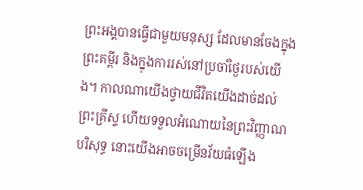ព្រះអង្គបានធ្វើជាមួយមនុស្ស ដែលមានចែងក្នុងព្រះគម្ពីរ និងក្នុងការរស់នៅប្រចាំថ្ងៃរបស់យើង។ កាលណាយើងថ្វាយជីវិតយើងដាច់ដល់ព្រះគ្រីស្ទ ហើយទទួលអំណោយនៃព្រះវិញ្ញាណបរិសុទ្ធ នោះយើងអាចចម្រើនវ័យធំឡើង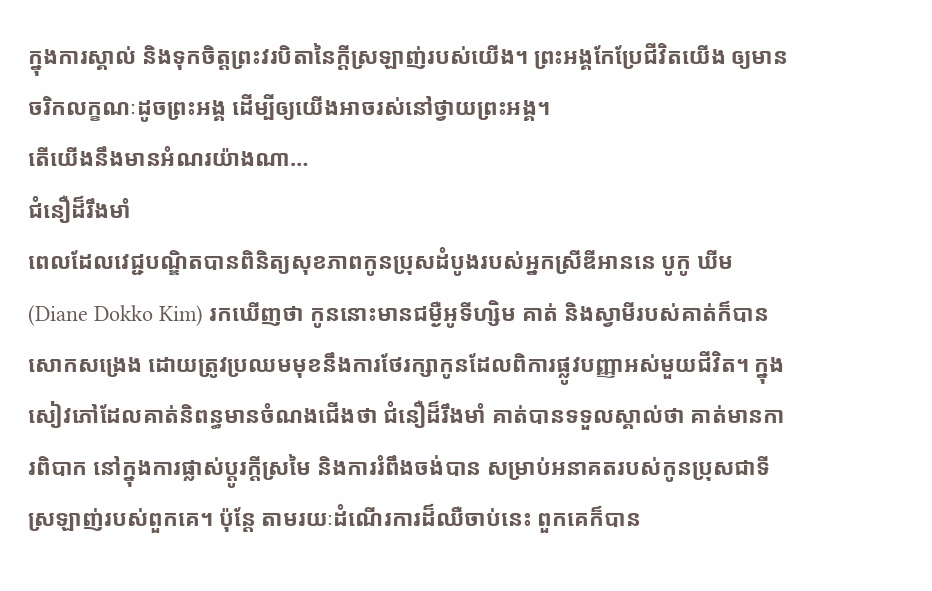ក្នុងការស្គាល់ និងទុកចិត្តព្រះវរបិតានៃក្តីស្រឡាញ់របស់យើង។ ព្រះអង្គកែប្រែជីវិតយើង ឲ្យមានចរិកលក្ខណៈដូចព្រះអង្គ ដើម្បីឲ្យយើងអាចរស់នៅថ្វាយព្រះអង្គ។
តើយើងនឹងមានអំណរយ៉ាងណា…
ជំនឿដ៏រឹងមាំ
ពេលដែលវេជ្ជបណ្ឌិតបានពិនិត្យសុខភាពកូនប្រុសដំបូងរបស់អ្នកស្រីឌីអាននេ បូកូ ឃីម(Diane Dokko Kim) រកឃើញថា កូននោះមានជម្ងឺអូទីហ្សិម គាត់ និងស្វាមីរបស់គាត់ក៏បានសោកសង្រេង ដោយត្រូវប្រឈមមុខនឹងការថែរក្សាកូនដែលពិការផ្លូវបញ្ញាអស់មួយជីវិត។ ក្នុងសៀវភៅដែលគាត់និពន្ធមានចំណងជើងថា ជំនឿដ៏រឹងមាំ គាត់បានទទួលស្គាល់ថា គាត់មានការពិបាក នៅក្នុងការផ្លាស់ប្តូរក្តីស្រមៃ និងការរំពឹងចង់បាន សម្រាប់អនាគតរបស់កូនប្រុសជាទីស្រឡាញ់របស់ពួកគេ។ ប៉ុន្តែ តាមរយៈដំណើរការដ៏ឈឺចាប់នេះ ពួកគេក៏បាន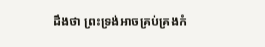ដឹងថា ព្រះទ្រង់អាចគ្រប់គ្រងកំ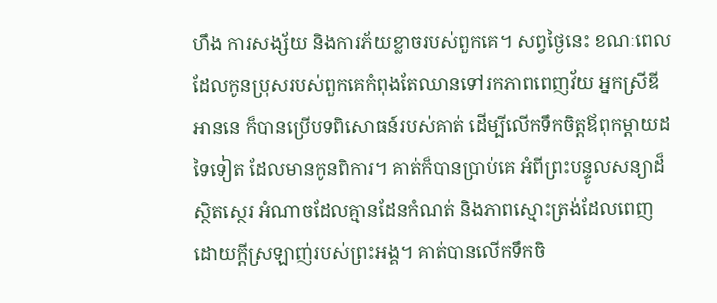ហឹង ការសង្ស័យ និងការភ័យខ្លាចរបស់ពួកគេ។ សព្វថ្ងៃនេះ ខណៈពេលដែលកូនប្រុសរបស់ពួកគេកំពុងតែឈានទៅរកភាពពេញវ័យ អ្នកស្រីឌីអាននេ ក៏បានប្រើបទពិសោធន៍របស់គាត់ ដើម្បីលើកទឹកចិត្តឪពុកម្តាយដទៃទៀត ដែលមានកូនពិការ។ គាត់ក៏បានប្រាប់គេ អំពីព្រះបន្ទូលសន្យាដ៏ស្ថិតស្ថេរ អំណាចដែលគ្មានដែនកំណត់ និងភាពស្មោះត្រង់ដែលពេញដោយក្តីស្រឡាញ់របស់ព្រះអង្គ។ គាត់បានលើកទឹកចិ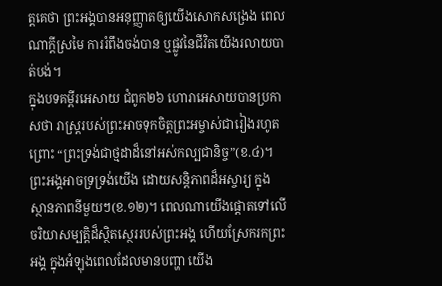ត្តគេថា ព្រះអង្គបានអនុញ្ញាតឲ្យយើងសោកសង្រេង ពេលណាក្តីស្រមៃ ការរំពឹងចង់បាន ឬផ្លូវនៃជីវិតយើងរលាយបាត់បង់។
ក្នុងបទគម្ពីរអេសាយ ជំពូក២៦ ហោរាអេសាយបានប្រកាសថា រាស្រ្តរបស់ព្រះអាចទុកចិត្តព្រះអម្ចាស់ជារៀងរហូត ព្រោះ “ព្រះទ្រង់ជាថ្មដាដ៏នៅអស់កល្បជានិច្ច”(ខ.៤)។ ព្រះអង្គអាចទ្រទ្រង់យើង ដោយសន្តិភាពដ៏អស្ចារ្យ ក្នុងស្ថានភាពនីមួយៗ(ខ.១២)។ ពេលណាយើងផ្តោតទៅលើចរិយាសម្បត្តិដ៏ស្ថិតស្ថេររបស់ព្រះអង្គ ហើយស្រែករកព្រះអង្គ ក្នុងអំឡុងពេលដែលមានបញ្ហា យើង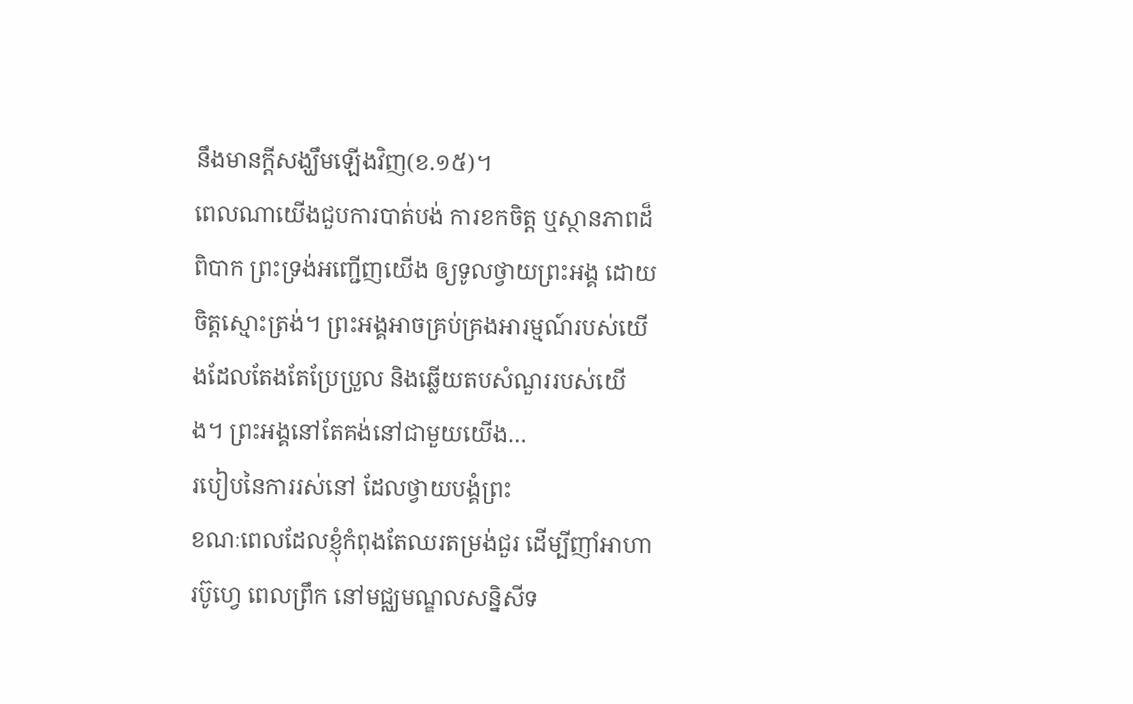នឹងមានក្តីសង្ឃឹមឡើងវិញ(ខ.១៥)។
ពេលណាយើងជួបការបាត់បង់ ការខកចិត្ត ឬស្ថានភាពដ៏ពិបាក ព្រះទ្រង់អញ្ជើញយើង ឲ្យទូលថ្វាយព្រះអង្គ ដោយចិត្តស្មោះត្រង់។ ព្រះអង្គអាចគ្រប់គ្រងអារម្មណ៍របស់យើងដែលតែងតែប្រែប្រួល និងឆ្លើយតបសំណួររបស់យើង។ ព្រះអង្គនៅតែគង់នៅជាមួយយើង…
របៀបនៃការរស់នៅ ដែលថ្វាយបង្គំព្រះ
ខណៈពេលដែលខ្ញុំកំពុងតែឈរតម្រង់ជួរ ដើម្បីញាំអាហារប៊ូហ្វេ ពេលព្រឹក នៅមជ្ឈមណ្ឌលសន្និសីទ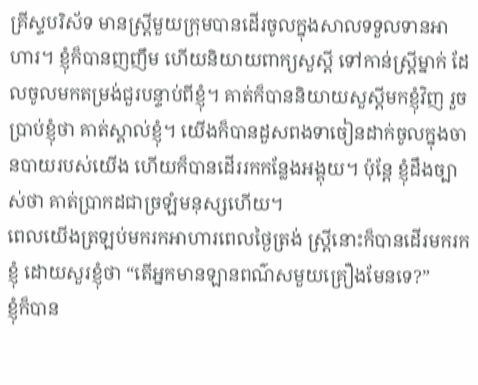គ្រីស្ទបរិស័ទ មានស្រ្តីមួយក្រុមបានដើរចូលក្នុងសាលទទួលទានអាហារ។ ខ្ញុំក៏បានញញឹម ហើយនិយាយពាក្យសួស្តី ទៅកាន់ស្រ្តីម្នាក់ ដែលចូលមកតម្រង់ជួរបន្ទាប់ពីខ្ញុំ។ គាត់ក៏បាននិយាយសួស្តីមកខ្ញុំវិញ រួចប្រាប់ខ្ញុំថា គាត់ស្គាល់ខ្ញុំ។ យើងក៏បានដួសពងទាចៀនដាក់ចូលក្នុងចានបាយរបស់យើង ហើយក៏បានដើររកកន្លែងអង្គុយ។ ប៉ុន្តែ ខ្ញុំដឹងច្បាស់ថា គាត់ប្រាកដជាច្រឡំមនុស្សហើយ។
ពេលយើងត្រឡប់មករកអាហារពេលថ្ងៃត្រង់ ស្ត្រីនោះក៏បានដើរមករកខ្ញុំ ដោយសួរខ្ញុំថា “តើអ្នកមានឡានពណ៌សមួយគ្រឿងមែនទេ?”
ខ្ញុំក៏បាន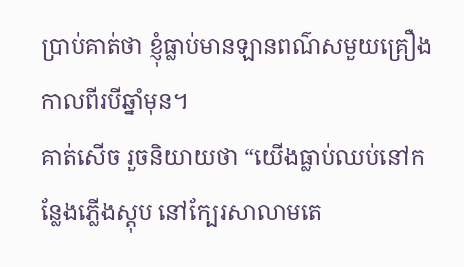ប្រាប់គាត់ថា ខ្ញុំធ្លាប់មានឡានពណ៌សមួយគ្រឿង កាលពីរបីឆ្នាំមុន។
គាត់សើច រួចនិយាយថា “យើងធ្លាប់ឈប់នៅកន្លែងភ្លើងស្តុប នៅក្បែរសាលាមតេ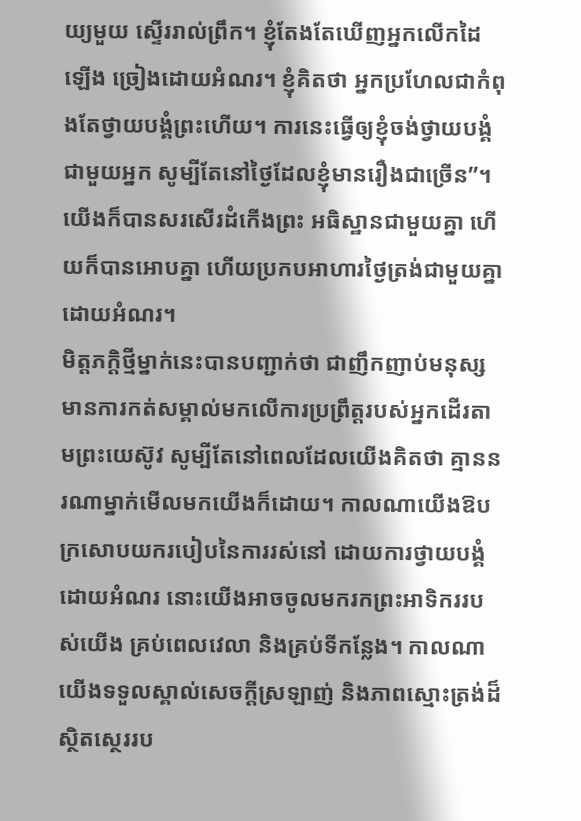យ្យមួយ ស្ទើររាល់ព្រឹក។ ខ្ញុំតែងតែឃើញអ្នកលើកដៃឡើង ច្រៀងដោយអំណរ។ ខ្ញុំគិតថា អ្នកប្រហែលជាកំពុងតែថ្វាយបង្គំព្រះហើយ។ ការនេះធ្វើឲ្យខ្ញុំចង់ថ្វាយបង្គំជាមួយអ្នក សូម្បីតែនៅថ្ងៃដែលខ្ញុំមានរឿងជាច្រើន”។
យើងក៏បានសរសើរដំកើងព្រះ អធិស្ឋានជាមួយគ្នា ហើយក៏បានអោបគ្នា ហើយប្រកបអាហារថ្ងៃត្រង់ជាមួយគ្នា ដោយអំណរ។
មិត្តភក្តិថ្មីម្នាក់នេះបានបញ្ជាក់ថា ជាញឹកញាប់មនុស្សមានការកត់សម្គាល់មកលើការប្រព្រឹត្តរបស់អ្នកដើរតាមព្រះយេស៊ូវ សូម្បីតែនៅពេលដែលយើងគិតថា គ្មាននរណាម្នាក់មើលមកយើងក៏ដោយ។ កាលណាយើងឱបក្រសោបយករបៀបនៃការរស់នៅ ដោយការថ្វាយបង្គំ ដោយអំណរ នោះយើងអាចចូលមករកព្រះអាទិកររបស់យើង គ្រប់ពេលវេលា និងគ្រប់ទីកន្លែង។ កាលណាយើងទទួលស្គាល់សេចក្តីស្រឡាញ់ និងភាពស្មោះត្រង់ដ៏ស្ថិតស្ថេររប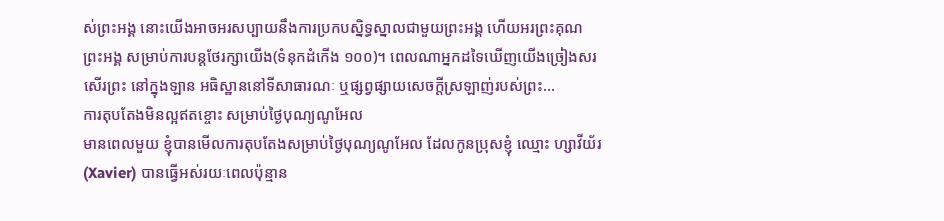ស់ព្រះអង្គ នោះយើងអាចអរសប្បាយនឹងការប្រកបស្និទ្ធស្នាលជាមួយព្រះអង្គ ហើយអរព្រះគុណព្រះអង្គ សម្រាប់ការបន្តថែរក្សាយើង(ទំនុកដំកើង ១០០)។ ពេលណាអ្នកដទៃឃើញយើងច្រៀងសរសើរព្រះ នៅក្នុងឡាន អធិស្ឋាននៅទីសាធារណៈ ឬផ្សព្វផ្សាយសេចក្តីស្រឡាញ់របស់ព្រះ…
ការតុបតែងមិនល្អឥតខ្ចោះ សម្រាប់ថ្ងៃបុណ្យណូអែល
មានពេលមួយ ខ្ញុំបានមើលការតុបតែងសម្រាប់ថ្ងៃបុណ្យណូអែល ដែលកូនប្រុសខ្ញុំ ឈ្មោះ ហ្សាវីយ័រ(Xavier) បានធ្វើអស់រយៈពេលប៉ុន្មាន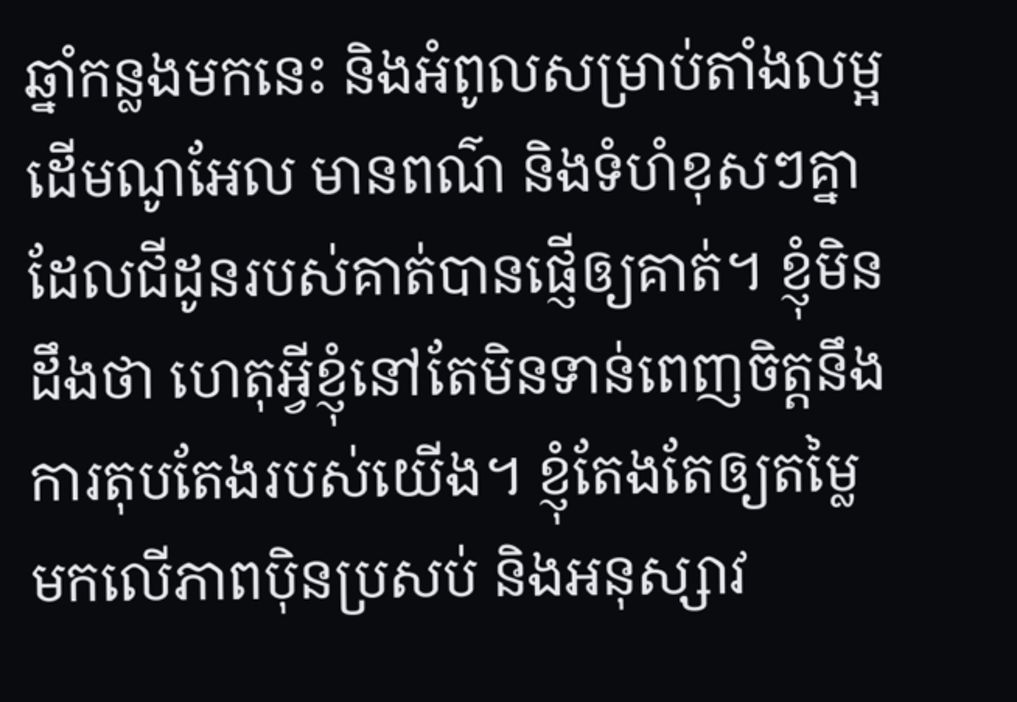ឆ្នាំកន្លងមកនេះ និងអំពូលសម្រាប់តាំងលម្អដើមណូអែល មានពណ៌ និងទំហំខុសៗគ្នា ដែលជីដូនរបស់គាត់បានផ្ញើឲ្យគាត់។ ខ្ញុំមិនដឹងថា ហេតុអ្វីខ្ញុំនៅតែមិនទាន់ពេញចិត្តនឹងការតុបតែងរបស់យើង។ ខ្ញុំតែងតែឲ្យតម្លៃមកលើភាពប៉ិនប្រសប់ និងអនុស្សាវ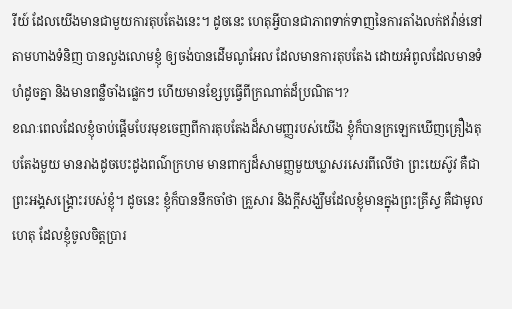រីយ៍ ដែលយើងមានជាមួយការតុបតែងនេះ។ ដូចនេះ ហេតុអ្វីបានជាភាពទាក់ទាញនៃការតាំងលក់ឥវ៉ាន់នៅតាមហាងទំនិញ បានលួងលោមខ្ញុំ ឲ្យចង់បានដើមណូអែល ដែលមានការតុបតែង ដោយអំពូលដែលមានទំហំដូចគ្នា និងមានពន្លឺចាំងផ្លេកៗ ហើយមានខ្សែបូធ្វើពីក្រណាត់ដ៏ប្រណិត។?
ខណៈពេលដែលខ្ញុំចាប់ផ្តើមបែរមុខចេញពីការតុបតែងដ៏សាមញ្ញរបស់យើង ខ្ញុំក៏បានក្រឡេកឃើញគ្រឿងតុបតែងមួយ មានរាងដូចបេះដូងពណ៌ក្រហម មានពាក្យដ៏សាមញ្ញមួយឃ្លាសរសេរពីលើថា ព្រះយេស៊ូវ គឺជាព្រះអង្គសង្រ្គោះរបស់ខ្ញុំ។ ដូចនេះ ខ្ញុំក៏បាននឹកចាំថា គ្រួសារ និងក្តីសង្ឃឹមដែលខ្ញុំមានក្នុងព្រះគ្រីស្ទ គឺជាមូលហេតុ ដែលខ្ញុំចូលចិត្តប្រារ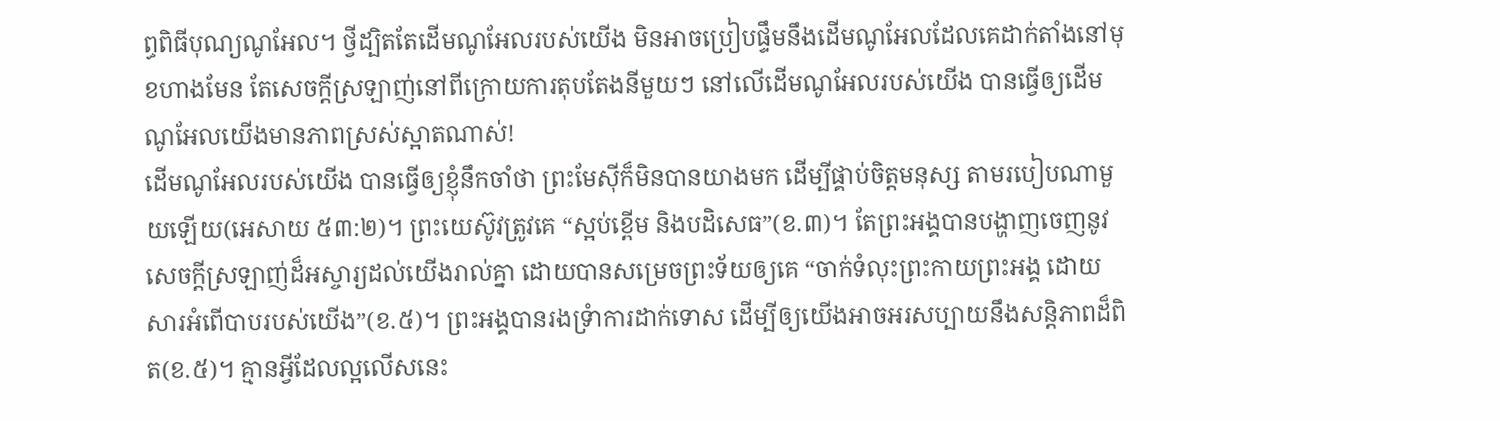ព្ធពិធីបុណ្យណូអែល។ ថ្វីដ្បិតតែដើមណូអែលរបស់យើង មិនអាចប្រៀបផ្ទឹមនឹងដើមណូអែលដែលគេដាក់តាំងនៅមុខហាងមែន តែសេចក្តីស្រឡាញ់នៅពីក្រោយការតុបតែងនីមួយៗ នៅលើដើមណូអែលរបស់យើង បានធ្វើឲ្យដើមណូអែលយើងមានភាពស្រស់ស្អាតណាស់!
ដើមណូអែលរបស់យើង បានធ្វើឲ្យខ្ញុំនឹកចាំថា ព្រះមែស៊ីក៏មិនបានយាងមក ដើម្បីផ្គាប់ចិត្តមនុស្ស តាមរបៀបណាមួយឡើយ(អេសាយ ៥៣:២)។ ព្រះយេស៊ូវត្រូវគេ “ស្អប់ខ្ពើម និងបដិសេធ”(ខ.៣)។ តែព្រះអង្គបានបង្ហាញចេញនូវសេចក្តីស្រឡាញ់ដ៏អស្ចារ្យដល់យើងរាល់គ្នា ដោយបានសម្រេចព្រះទ័យឲ្យគេ “ចាក់ទំលុះព្រះកាយព្រះអង្គ ដោយសារអំពើបាបរបស់យើង”(ខ.៥)។ ព្រះអង្គបានរងទ្រំាការដាក់ទោស ដើម្បីឲ្យយើងអាចអរសប្បាយនឹងសន្តិភាពដ៏ពិត(ខ.៥)។ គ្មានអ្វីដែលល្អលើសនេះ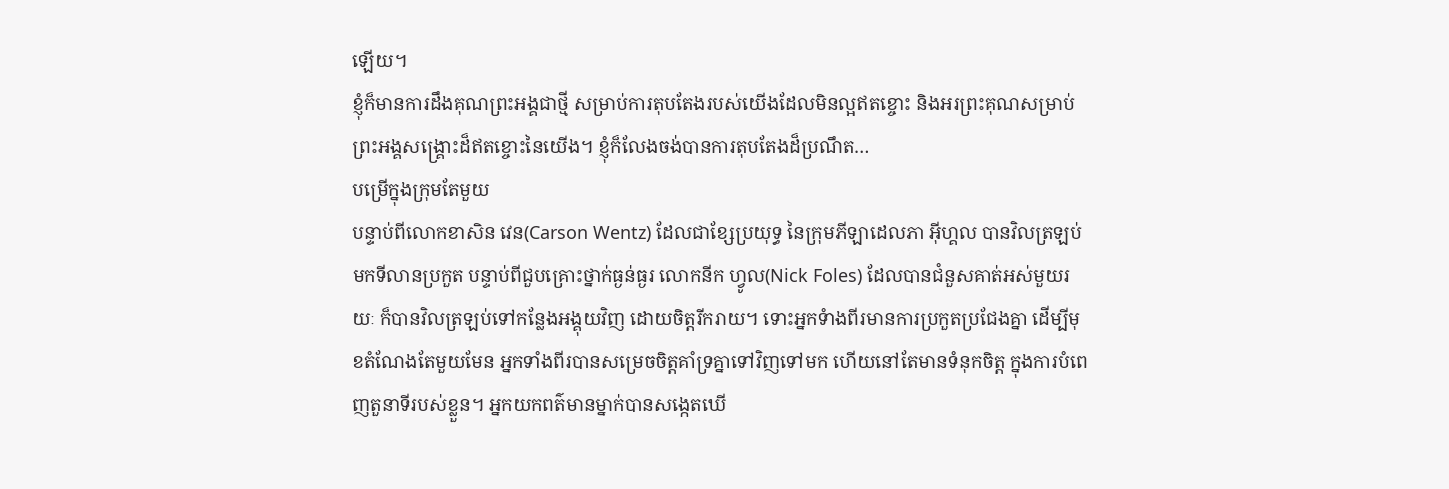ឡើយ។
ខ្ញុំក៏មានការដឹងគុណព្រះអង្គជាថ្មី សម្រាប់ការតុបតែងរបស់យើងដែលមិនល្អឥតខ្ចោះ និងអរព្រះគុណសម្រាប់ព្រះអង្គសង្រ្គោះដ៏ឥតខ្ចោះនៃយើង។ ខ្ញុំក៏លែងចង់បានការតុបតែងដ៏ប្រណឹត…
បម្រើក្នុងក្រុមតែមួយ
បន្ទាប់ពីលោកខាសិន វេន(Carson Wentz) ដែលជាខ្សែប្រយុទ្ធ នៃក្រុមភីឡាដេលភា អ៊ីហ្គល បានវិលត្រឡប់មកទីលានប្រកួត បន្ទាប់ពីជួបគ្រោះថ្នាក់ធ្ងន់ធ្ងរ លោកនីក ហ្វូល(Nick Foles) ដែលបានជំនួសគាត់អស់មួយរយៈ ក៏បានវិលត្រឡប់ទៅកន្លែងអង្គុយវិញ ដោយចិត្តរីករាយ។ ទោះអ្នកទំាងពីរមានការប្រកួតប្រជែងគ្នា ដើម្បីមុខតំណែងតែមួយមែន អ្នកទាំងពីរបានសម្រេចចិត្តគាំទ្រគ្នាទៅវិញទៅមក ហើយនៅតែមានទំនុកចិត្ត ក្នុងការបំពេញតួនាទីរបស់ខ្លួន។ អ្នកយកពត៌មានម្នាក់បានសង្កេតឃើ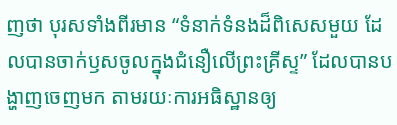ញថា បុរសទាំងពីរមាន “ទំនាក់ទំនងដ៏ពិសេសមួយ ដែលបានចាក់ឫសចូលក្នុងជំនឿលើព្រះគ្រីស្ទ” ដែលបានបង្ហាញចេញមក តាមរយៈការអធិស្ឋានឲ្យ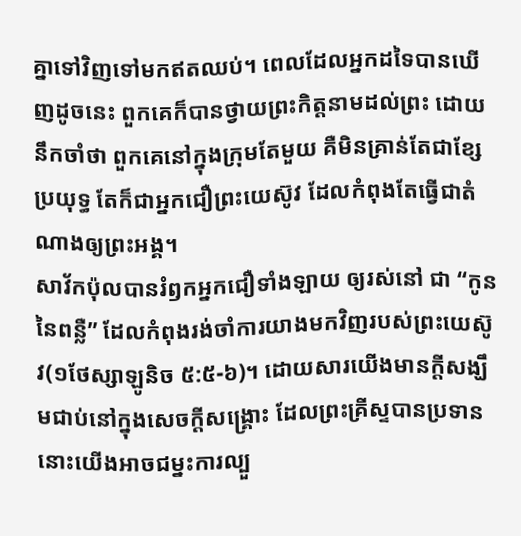គ្នាទៅវិញទៅមកឥតឈប់។ ពេលដែលអ្នកដទៃបានឃើញដូចនេះ ពួកគេក៏បានថ្វាយព្រះកិត្តនាមដល់ព្រះ ដោយនឹកចាំថា ពួកគេនៅក្នុងក្រុមតែមួយ គឺមិនគ្រាន់តែជាខ្សែប្រយុទ្ធ តែក៏ជាអ្នកជឿព្រះយេស៊ូវ ដែលកំពុងតែធ្វើជាតំណាងឲ្យព្រះអង្គ។
សាវ័កប៉ុលបានរំឭកអ្នកជឿទាំងឡាយ ឲ្យរស់នៅ ជា “កូននៃពន្លឺ” ដែលកំពុងរង់ចាំការយាងមកវិញរបស់ព្រះយេស៊ូវ(១ថែស្សាឡូនិច ៥:៥-៦)។ ដោយសារយើងមានក្តីសង្ឃឹមជាប់នៅក្នុងសេចក្តីសង្រ្គោះ ដែលព្រះគ្រីស្ទបានប្រទាន នោះយើងអាចជម្នះការល្បួ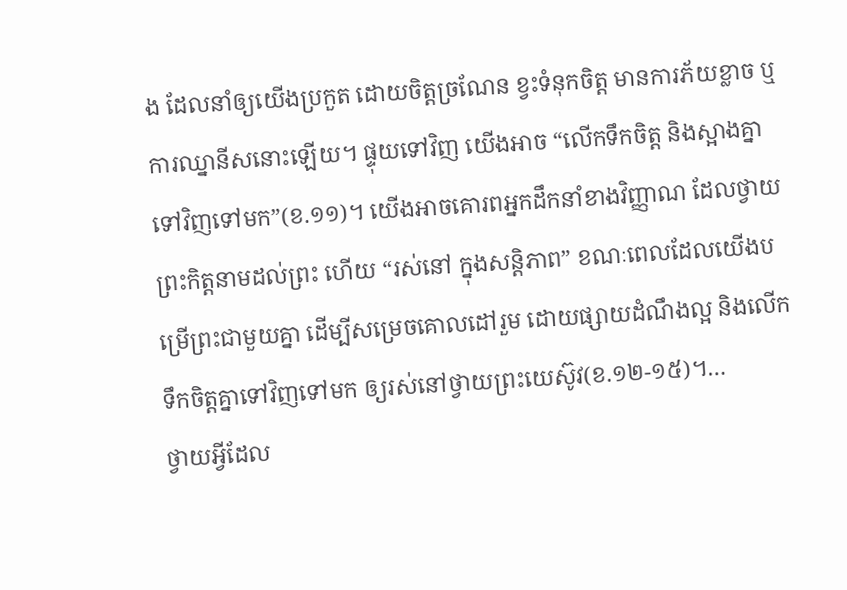ង ដែលនាំឲ្យយើងប្រកួត ដោយចិត្តច្រណែន ខ្វះទំនុកចិត្ត មានការភ័យខ្លាច ឬការឈ្នានីសនោះឡើយ។ ផ្ទុយទៅវិញ យើងអាច “លើកទឹកចិត្ត និងស្អាងគ្នាទៅវិញទៅមក”(ខ.១១)។ យើងអាចគោរពអ្នកដឹកនាំខាងវិញ្ញាណ ដែលថ្វាយព្រះកិត្តនាមដល់ព្រះ ហើយ “រស់នៅ ក្នុងសន្តិភាព” ខណៈពេលដែលយើងបម្រើព្រះជាមួយគ្នា ដើម្បីសម្រេចគោលដៅរួម ដោយផ្សាយដំណឹងល្អ និងលើកទឹកចិត្តគ្នាទៅវិញទៅមក ឲ្យរស់នៅថ្វាយព្រះយេស៊ូវ(ខ.១២-១៥)។…
ថ្វាយអ្វីដែល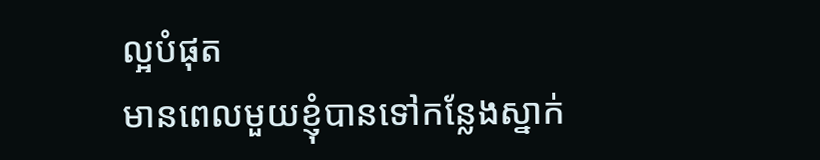ល្អបំផុត
មានពេលមួយខ្ញុំបានទៅកន្លែងស្នាក់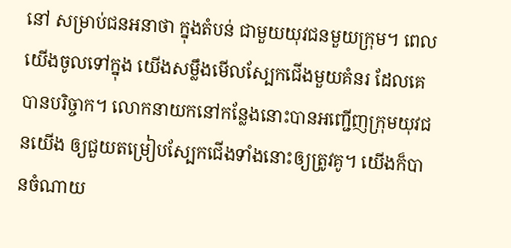នៅ សម្រាប់ជនអនាថា ក្នុងតំបន់ ជាមួយយុវជនមួយក្រុម។ ពេលយើងចូលទៅក្នុង យើងសម្លឹងមើលស្បែកជើងមួយគំនរ ដែលគេបានបរិច្ចាក។ លោកនាយកនៅកន្លែងនោះបានអញ្ជើញក្រុមយុវជនយើង ឲ្យជួយតម្រៀបស្បែកជើងទាំងនោះឲ្យត្រូវគូ។ យើងក៏បានចំណាយ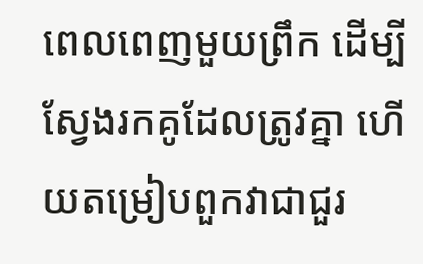ពេលពេញមួយព្រឹក ដើម្បីស្វែងរកគូដែលត្រូវគ្នា ហើយតម្រៀបពួកវាជាជួរ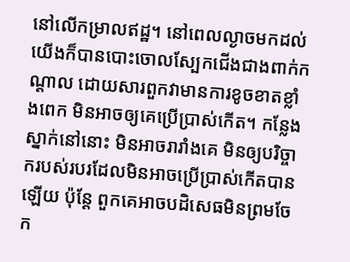នៅលើកម្រាលឥដ្ឋ។ នៅពេលល្ងាចមកដល់ យើងក៏បានបោះចោលស្បែកជើងជាងពាក់កណ្តាល ដោយសារពួកវាមានការខូចខាតខ្លាំងពេក មិនអាចឲ្យគេប្រើប្រាស់កើត។ កន្លែងស្នាក់នៅនោះ មិនអាចរារាំងគេ មិនឲ្យបរិច្ចាករបស់របរដែលមិនអាចប្រើប្រាស់កើតបានឡើយ ប៉ុន្តែ ពួកគេអាចបដិសេធមិនព្រមចែក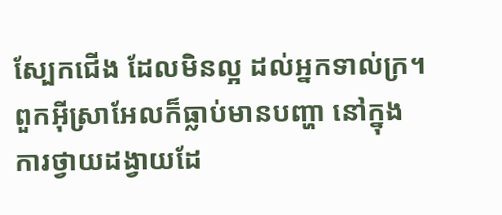ស្បែកជើង ដែលមិនល្អ ដល់អ្នកទាល់ក្រ។
ពួកអ៊ីស្រាអែលក៏ធ្លាប់មានបញ្ហា នៅក្នុងការថ្វាយដង្វាយដែ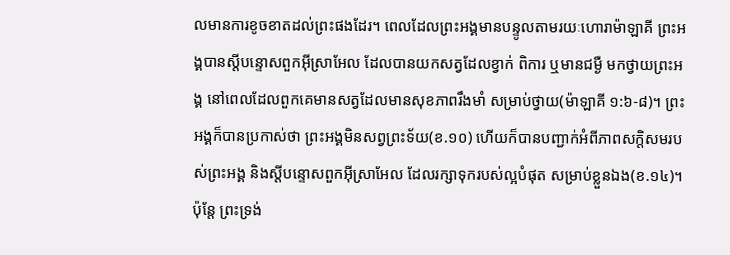លមានការខូចខាតដល់ព្រះផងដែរ។ ពេលដែលព្រះអង្គមានបន្ទូលតាមរយៈហោរាម៉ាឡាគី ព្រះអង្គបានស្តីបន្ទោសពួកអ៊ីស្រាអែល ដែលបានយកសត្វដែលខ្វាក់ ពិការ ឬមានជម្ងឺ មកថ្វាយព្រះអង្គ នៅពេលដែលពួកគេមានសត្វដែលមានសុខភាពរឹងមាំ សម្រាប់ថ្វាយ(ម៉ាឡាគី ១:៦-៨)។ ព្រះអង្គក៏បានប្រកាស់ថា ព្រះអង្គមិនសព្វព្រះទ័យ(ខ.១០) ហើយក៏បានបញ្ជាក់អំពីភាពសក្តិសមរបស់ព្រះអង្គ និងស្តីបន្ទោសពួកអ៊ីស្រាអែល ដែលរក្សាទុករបស់ល្អបំផុត សម្រាប់ខ្លួនឯង(ខ.១៤)។ ប៉ុន្តែ ព្រះទ្រង់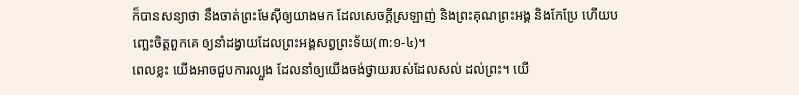ក៏បានសន្យាថា នឹងចាត់ព្រះមែស៊ីឲ្យយាងមក ដែលសេចក្តីស្រឡាញ់ និងព្រះគុណព្រះអង្គ និងកែប្រែ ហើយបញ្ឆេះចិត្តពួកគេ ឲ្យនាំដង្វាយដែលព្រះអង្គសព្វព្រះទ័យ(៣:១-៤)។
ពេលខ្លះ យើងអាចជួបការល្បួង ដែលនាំឲ្យយើងចង់ថ្វាយរបស់ដែលសល់ ដល់ព្រះ។ យើ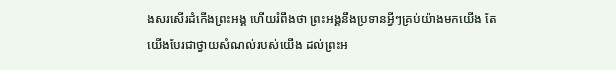ងសរសើរដំកើងព្រះអង្គ ហើយរំពឹងថា ព្រះអង្គនឹងប្រទានអ្វីៗគ្រប់យ៉ាងមកយើង តែយើងបែរជាថ្វាយសំណល់របស់យើង ដល់ព្រះអ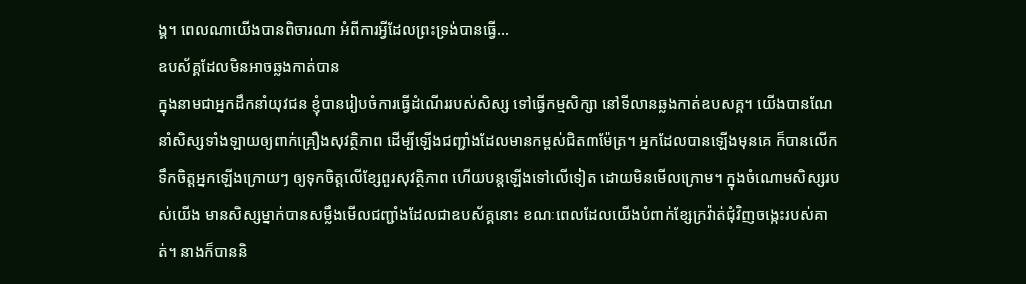ង្គ។ ពេលណាយើងបានពិចារណា អំពីការអ្វីដែលព្រះទ្រង់បានធ្វើ…
ឧបស័គ្គដែលមិនអាចឆ្លងកាត់បាន
ក្នុងនាមជាអ្នកដឹកនាំយុវជន ខ្ញុំបានរៀបចំការធ្វើដំណើររបស់សិស្ស ទៅធ្វើកម្មសិក្សា នៅទីលានឆ្លងកាត់ឧបសគ្គ។ យើងបានណែនាំសិស្សទាំងឡាយឲ្យពាក់គ្រឿងសុវត្ថិភាព ដើម្បីឡើងជញ្ជាំងដែលមានកម្ពស់ជិត៣ម៉ែត្រ។ អ្នកដែលបានឡើងមុនគេ ក៏បានលើកទឹកចិត្តអ្នកឡើងក្រោយៗ ឲ្យទុកចិត្តលើខ្សែពួរសុវត្ថិភាព ហើយបន្តឡើងទៅលើទៀត ដោយមិនមើលក្រោម។ ក្នុងចំណោមសិស្សរបស់យើង មានសិស្សម្នាក់បានសម្លឹងមើលជញ្ជាំងដែលជាឧបស័គ្គនោះ ខណៈពេលដែលយើងបំពាក់ខ្សែក្រវ៉ាត់ជុំវិញចង្កេះរបស់គាត់។ នាងក៏បាននិ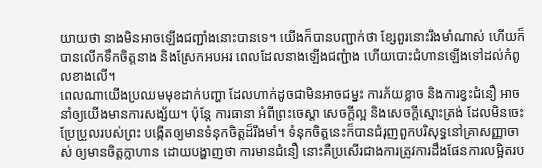យាយថា នាងមិនអាចឡើងជញ្ជាំងនោះបានទេ។ យើងក៏បានបញ្ជាក់ថា ខ្សែពួរនោះរឹងមាំណាស់ ហើយក៏បានលើកទឹកចិត្តនាង និងស្រែកអបអរ ពេលដែលនាងឡើងជញ្ជំាង ហើយបោះជំហានឡើងទៅដល់កំពូលខាងលើ។
ពេលណាយើងប្រឈមមុខដាក់បញ្ហា ដែលហាក់ដូចជាមិនអាចជម្នះ ការភ័យខ្លាច និងការខ្វះជំនឿ អាចនាំឲ្យយើងមានការសង្ស័យ។ ប៉ុន្តែ ការធានា អំពីព្រះចេស្តា សេចក្តីល្អ និងសេចក្តីស្មោះត្រង់ ដែលមិនចេះប្រែប្រួលរបស់ព្រះ បង្កើតឲ្យមានទំនុកចិត្តដ៏រឹងមាំ។ ទំនុកចិត្តនេះក៏បានជំរុញពួកបរិសុទ្ធនៅគ្រាសញ្ញាចាស់ ឲ្យមានចិត្តក្លាហាន ដោយបង្ហាញថា ការមានជំនឿ នោះគឺប្រសើរជាងការត្រូវការដឹងផែនការលម្អិតរប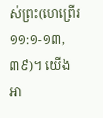ស់ព្រះ(ហេព្រើរ ១១:១-១៣,៣៩)។ យើងអា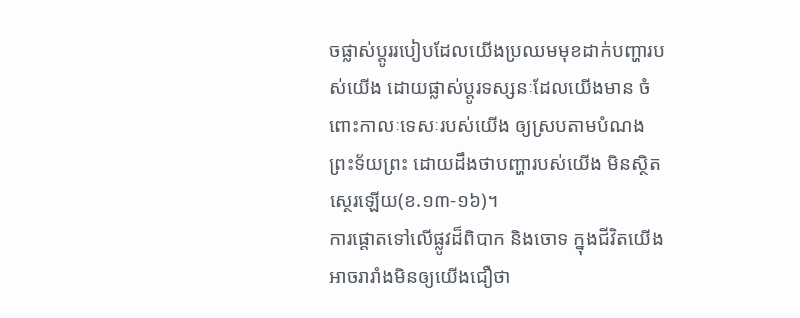ចផ្លាស់ប្តូររបៀបដែលយើងប្រឈមមុខដាក់បញ្ហារបស់យើង ដោយផ្លាស់ប្តូរទស្សនៈដែលយើងមាន ចំពោះកាលៈទេសៈរបស់យើង ឲ្យស្របតាមបំណងព្រះទ័យព្រះ ដោយដឹងថាបញ្ហារបស់យើង មិនស្ថិតស្ថេរឡើយ(ខ.១៣-១៦)។
ការផ្តោតទៅលើផ្លូវដ៏ពិបាក និងចោទ ក្នុងជីវិតយើង អាចរារាំងមិនឲ្យយើងជឿថា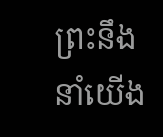ព្រះនឹងនាំយើង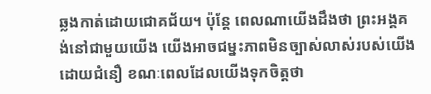ឆ្លងកាត់ដោយជោគជ័យ។ ប៉ុន្តែ ពេលណាយើងដឹងថា ព្រះអង្គគង់នៅជាមួយយើង យើងអាចជម្នះភាពមិនច្បាស់លាស់របស់យើង ដោយជំនឿ ខណៈពេលដែលយើងទុកចិត្តថា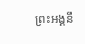ព្រះអង្គនឹ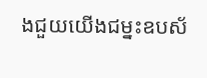ងជួយយើងជម្នះឧបស័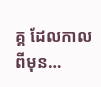គ្គ ដែលកាលពីមុន…